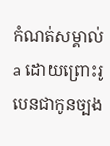កំណត់សម្គាល់
a ដោយព្រោះរូបេនជាកូនច្បង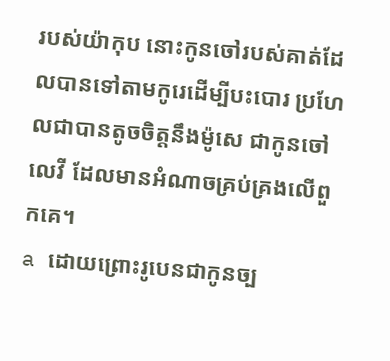របស់យ៉ាកុប នោះកូនចៅរបស់គាត់ដែលបានទៅតាមកូរេដើម្បីបះបោរ ប្រហែលជាបានតូចចិត្តនឹងម៉ូសេ ជាកូនចៅលេវី ដែលមានអំណាចគ្រប់គ្រងលើពួកគេ។
a ដោយព្រោះរូបេនជាកូនច្ប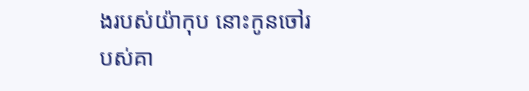ងរបស់យ៉ាកុប នោះកូនចៅរបស់គា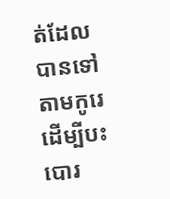ត់ដែលបានទៅតាមកូរេដើម្បីបះបោរ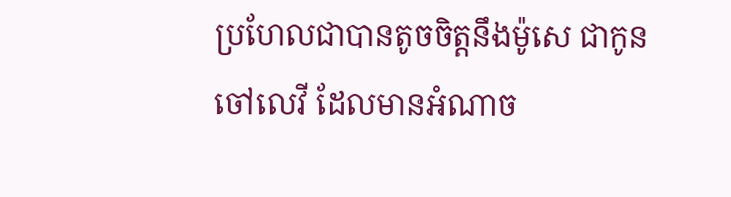ប្រហែលជាបានតូចចិត្តនឹងម៉ូសេ ជាកូនចៅលេវី ដែលមានអំណាច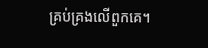គ្រប់គ្រងលើពួកគេ។